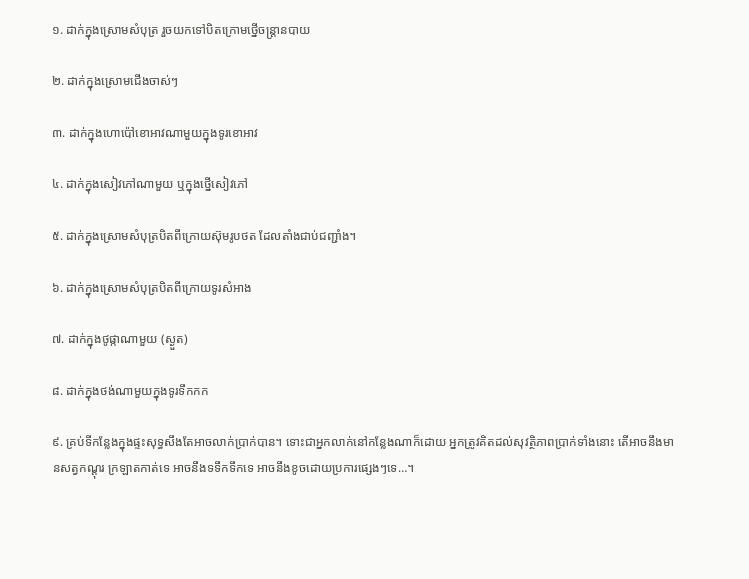១. ដាក់ក្នុងស្រោមសំបុត្រ រួចយកទៅបិតក្រោមថ្នើចន្រ្តានបាយ

២. ដាក់ក្នុងស្រោមជើងចាស់ៗ

៣. ដាក់ក្នុងហោប៉ៅខោអាវណាមួយក្នុងទូរខោអាវ

៤. ដាក់ក្នុងសៀវភៅណាមួយ ឬក្នុងថ្នើសៀវភៅ

៥. ដាក់ក្នុងស្រោមសំបុត្របិតពីក្រោយស៊ុមរូបថត ដែលតាំងជាប់ជញ្ជាំង។

៦. ដាក់ក្នុងស្រោមសំបុត្របិតពីក្រោយទូរសំអាង

៧. ដាក់ក្នុងថូផ្កាណាមួយ (ស្ងួត)

៨. ដាក់ក្នុងថង់ណាមួយក្នុងទូរទឹកកក

៩. គ្រប់ទីកន្លែងក្នុងផ្ទះសុទ្ធសឹងតែអាចលាក់ប្រាក់បាន។ ទោះជាអ្នកលាក់នៅកន្លែងណាក៏ដោយ អ្នកត្រូវគិតដល់សុវត្ថិភាពប្រាក់ទាំងនោះ តើអាចនឹងមានសត្វកណ្តុរ ក្រឡាតកាត់ទេ អាចនឹងទទឹកទឹកទេ អាចនឹងខូចដោយប្រការផ្សេងៗទេ…។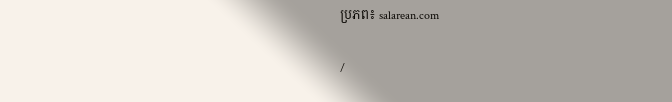ប្រភព៖ salarean.com

/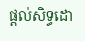ផ្តល់សិទ្ធដោ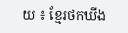យ ៖ ខ្មែរថកឃីង